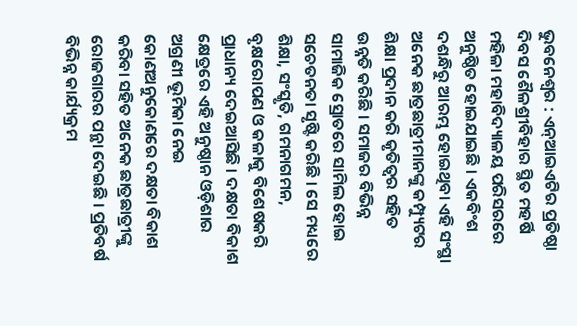ଭୁବନେଶ୍ୱର : ଏନ୍ଆଇଏଟିର ପ୍ରତିଷ୍ଠା ଦିବସ ଶୈଳଶ୍ରୀବିହାର ସ୍ଥିତ ମହର୍ଷି ମହିଳା ମହାବିଦ୍ୟାଳୟ ପରିସରରେ ଅନୁଷ୍ଠିତ ହୋଇଯାଇଛି । ଏକବିଂଶ ଦଶନ୍ଧିରୁ ଆରମ୍ଭ ହୋଇଥିବା ଏହି ସଂସ୍ଥା ଅନେକ ଛାତ୍ରଛାତ୍ରୀମାନଙ୍କୁ କମ୍ପ୍ୟୁଟର ଶିକ୍ଷା ପ୍ରଦାନ କରି କୃତିତ୍ୱର ସହିତ ଉନ୍ନତି କରିଛି । ସମାଜର ବିଭିନ୍ନ ସାମାଜିକ ସ୍ରୋତରେ ସାମିଲ ହୋଇ ସଚେତନତା ସୃଷ୍ଟି କରିଛି । ସେ ମଧ୍ୟରେ ଶିକ୍ଷା, ସଂସ୍କୃତି, ଗମନାଗମନ, ବୃକ୍ଷରୋପଣ ଓ କଳାକୁ ବିଶେଷକରି ପ୍ରାଧାନ୍ୟ ଦେଇଆସିଛି । ଦକ୍ଷତା ବିକାଶ କ୍ଷେତ୍ରରେ ଏହି ଅନୁଷ୍ଠାନ ଓଡ଼ିଶାର ଅଗ୍ରଣୀ ଭୂମିକା ନେଇ କୋଣଅନୁକୋଣରେ ଦକ୍ଷତା ବିକାଶ କରିବା ସହିତ ଅନେକ ଛାତ୍ରଛାତ୍ରୀଙ୍କୁ ରୋଜଗାରର ପନ୍ଥା ଦେଇଛି । ପ୍ରତିବର୍ଷ ବିଭିନ୍ନ କାର୍ଯ୍ୟକ୍ରମ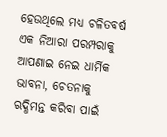ହେଉଥିଲେ ମଧ୍ୟ ଚଳିତବର୍ଷ ଏକ ନିଆରା ପରମ୍ପରାକୁ ଆପଣାଇ ନେଇ ଧାର୍ମିକ ଭାବନା, ଚେତନାକୁ ଋଦ୍ଧିମନ୍ତ କରିବା ପାଇଁ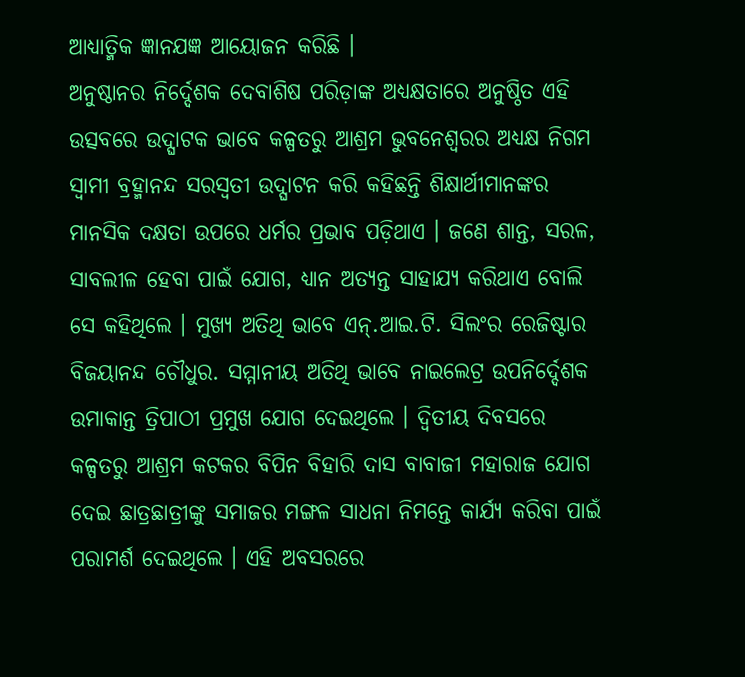ଆଧ୍ୟାତ୍ମିକ ଜ୍ଞାନଯଜ୍ଞ ଆୟୋଜନ କରିଛି ।
ଅନୁଷ୍ଠାନର ନିର୍ଦ୍ଦେଶକ ଦେବାଶିଷ ପରିଡ଼ାଙ୍କ ଅଧ୍ୟକ୍ଷତାରେ ଅନୁଷ୍ଠିତ ଏହି ଉତ୍ସବରେ ଉଦ୍ଘାଟକ ଭାବେ କଳ୍ପତରୁ ଆଶ୍ରମ ଭୁବନେଶ୍ୱରର ଅଧ୍ୟକ୍ଷ ନିଗମ ସ୍ୱାମୀ ବ୍ରହ୍ମାନନ୍ଦ ସରସ୍ୱତୀ ଉଦ୍ଘାଟନ କରି କହିଛନ୍ତି ଶିକ୍ଷାର୍ଥୀମାନଙ୍କର ମାନସିକ ଦକ୍ଷତା ଉପରେ ଧର୍ମର ପ୍ରଭାବ ପଡ଼ିଥାଏ । ଜଣେ ଶାନ୍ତ, ସରଳ, ସାବଲୀଳ ହେବା ପାଇଁ ଯୋଗ, ଧ୍ୟାନ ଅତ୍ୟନ୍ତ ସାହାଯ୍ୟ କରିଥାଏ ବୋଲି ସେ କହିଥିଲେ । ମୁଖ୍ୟ ଅତିଥି ଭାବେ ଏନ୍.ଆଇ.ଟି. ସିଲଂର ରେଜିଷ୍ଟାର ବିଜୟାନନ୍ଦ ଚୌଧୁର. ସମ୍ମାନୀୟ ଅତିଥି ଭାବେ ନାଇଲେଟ୍ର ଉପନିର୍ଦ୍ଦେଶକ ଉମାକାନ୍ତ ତ୍ରିପାଠୀ ପ୍ରମୁଖ ଯୋଗ ଦେଇଥିଲେ । ଦ୍ୱିତୀୟ ଦିବସରେ କଳ୍ପତରୁ ଆଶ୍ରମ କଟକର ବିପିନ ବିହାରି ଦାସ ବାବାଜୀ ମହାରାଜ ଯୋଗ ଦେଇ ଛାତ୍ରଛାତ୍ରୀଙ୍କୁ ସମାଜର ମଙ୍ଗଳ ସାଧନା ନିମନ୍ତେ କାର୍ଯ୍ୟ କରିବା ପାଇଁ ପରାମର୍ଶ ଦେଇଥିଲେ । ଏହି ଅବସରରେ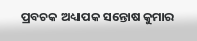ପ୍ରବଚକ ଅଧ୍ୟାପକ ସନ୍ତୋଷ କୁମାର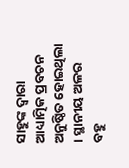ସାହୁଙ୍କ ଦ୍ୱାରା ଆଧ୍ୟାତ୍ମିକ ପ୍ରବଚନ ଅନୁଷ୍ଠିତ ହୋଇଥିଲା । ସ୍ଥାନୀୟ ଅଳର ବହୁ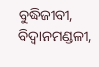ବୁଦ୍ଧିଜୀବୀ, ବିଦ୍ୱାନମଣ୍ଡଳୀ,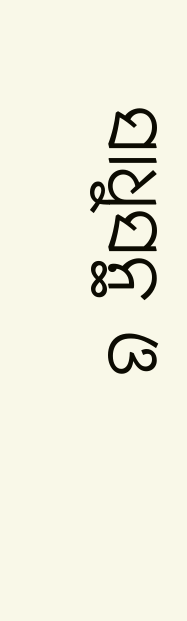ସାଧୁସନ୍ଥ ଓ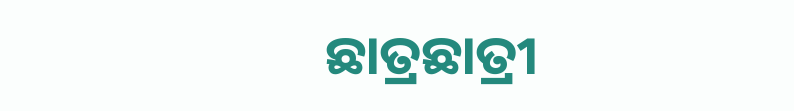ଛାତ୍ରଛାତ୍ରୀ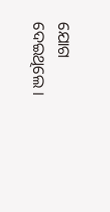ଯୋଗ ଦେଇଥିଲେ ।